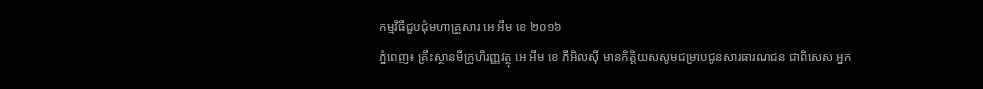កម្មវិធីជួបជុំមហាគ្រួសារ អេ អឹម ខេ ២០១៦
ភ្នំពេញ៖ គ្រឹះស្ថានមីក្រូហិរញ្ញវត្ថុ អេ អឹម ខេ ភីអិលស៊ី មានកិត្តិយសសូមជម្រាបជូនសារធារណជន ជាពិសេស អ្នក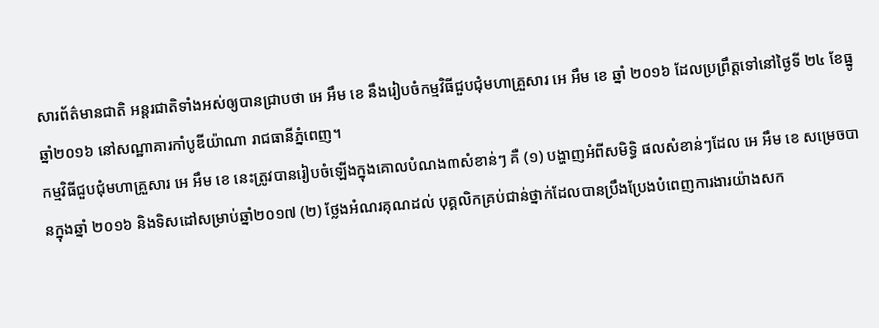សារព័ត៌មានជាតិ អន្តរជាតិទាំងអស់ឲ្យបានជ្រាបថា អេ អឹម ខេ នឹងរៀបចំកម្មវិធីជួបជុំមហាគ្រួសារ អេ អឹម ខេ ឆ្នាំ ២០១៦ ដែលប្រព្រឹត្តទៅនៅថ្ងៃទី ២៤ ខែធ្នូ ឆ្នាំ២០១៦ នៅសណ្ឋាគារកាំបូឌីយ៉ាណា រាជធានីភ្នំពេញ។
កម្មវិធីជួបជុំមហាគ្រួសារ អេ អឹម ខេ នេះត្រូវបានរៀបចំឡើងក្នុងគោលបំណង៣សំខាន់ៗ គឺ (១) បង្ហាញអំពីសមិទ្ធិ ផលសំខាន់ៗដែល អេ អឹម ខេ សម្រេចបានក្នុងឆ្នាំ ២០១៦ និងទិសដៅសម្រាប់ឆ្នាំ២០១៧ (២) ថ្លែងអំណរគុណដល់ បុគ្គលិកគ្រប់ជាន់ថ្នាក់ដែលបានប្រឹងប្រែងបំពេញការងារយ៉ាងសក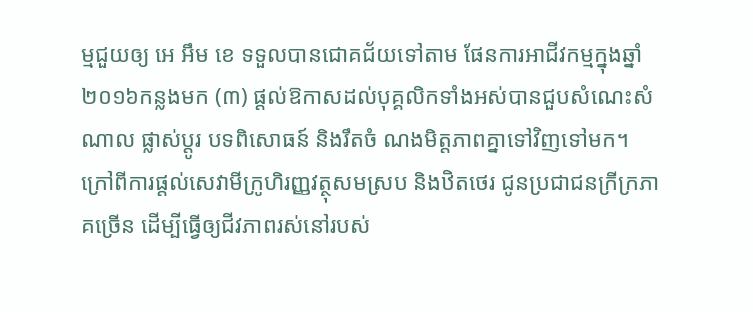ម្មជួយឲ្យ អេ អឹម ខេ ទទួលបានជោគជ័យទៅតាម ផែនការអាជីវកម្មក្នុងឆ្នាំ២០១៦កន្លងមក (៣) ផ្តល់ឱកាសដល់បុគ្គលិកទាំងអស់បានជួបសំណេះសំណាល ផ្លាស់ប្តូរ បទពិសោធន៍ និងរឹតចំ ណងមិត្តភាពគ្នាទៅវិញទៅមក។
ក្រៅពីការផ្តល់សេវាមីក្រូហិរញ្ញវត្ថុសមស្រប និងឋិតថេរ ជូនប្រជាជនក្រីក្រភាគច្រើន ដើម្បីធ្វើឲ្យជីវភាពរស់នៅរបស់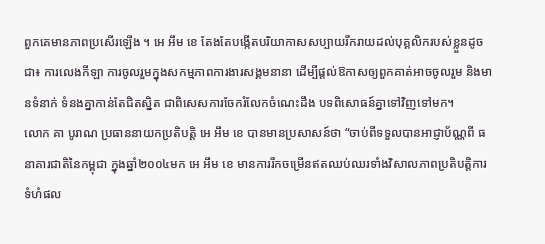ពួកគេមានភាពប្រសើរឡើង ។ អេ អឹម ខេ តែងតែបង្កើតបរិយាកាសសប្បាយរីករាយដល់បុគ្គលិករបស់ខ្លួនដូចជា៖ ការលេងកីឡា ការចូលរួមក្នុងសកម្មភាពការងារសង្គមនានា ដើម្បីផ្តល់ឱកាសឲ្យពួកគាត់អាចចូលរួម និងមានទំនាក់ ទំនងគ្នាកាន់តែជិតស្និត ជាពិសេសការចែករំលែកចំណេះដឹង បទពិសោធន៍គ្នាទៅវិញទៅមក។
លោក គា បូរាណ ប្រធាននាយកប្រតិបត្តិ អេ អឹម ខេ បានមានប្រសាសន៍ថា “ចាប់ពីទទួលបានអាជ្ញាប័ណ្ណពី ធនាគារជាតិនៃកម្ពុជា ក្នុងឆ្នាំ២០០៤មក អេ អឹម ខេ មានការរីកចម្រើនឥតឈប់ឈរទាំងវិសាលភាពប្រតិបត្តិការ ទំហំផល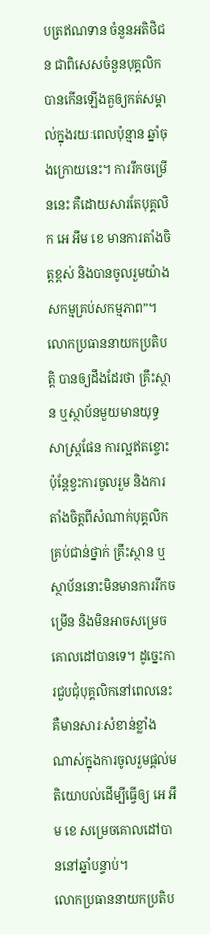បត្រឥណទាន ចំនួនអតិថិជន ជាពិសេសចំនួនបុគ្គលិកបានកើនឡើងគួឲ្យកត់សម្គាល់ក្នុងរយៈពេលប៉ុន្មាន ឆ្នាំចុងក្រោយនេះ។ ការរីកចម្រើននេះ គឺដោយសារតែបុគ្គលិក អេ អឹម ខេ មានការតាំងចិត្តខ្ពស់ និងបានចូលរួមយ៉ាង សកម្មគ្រប់សកម្មភាព”។ លោកប្រធាននាយកប្រតិបត្តិ បានឲ្យដឹងដែរថា គ្រឹះស្ថាន ឬស្ថាប័នមួយមានយុទ្ធសាស្រ្តផែន ការល្អឥតខ្ចោះ ប៉ុន្តែខ្វះការចូលរួម និងការតាំងចិត្តពីសំណាក់បុគ្គលិកគ្រប់ជាន់ថ្នាក់ គ្រឹះស្ថាន ឬស្ថាប័ននោះមិនមានការរីកចម្រើន និងមិនអាចសម្រេចគោលដៅបានទេ។ ដូច្នេះការជួបជុំបុគ្គលិកនៅពេលនេះគឺមានសារៈសំខាន់ខ្លាំង ណាស់ក្នុងការចូលរួមផ្តល់មតិយោបល់ដើម្បីធ្វើឲ្យ អេ អឹម ខេ សម្រេចគោលដៅបាននៅឆ្នាំបន្ទាប់។
លោកប្រធាននាយកប្រតិប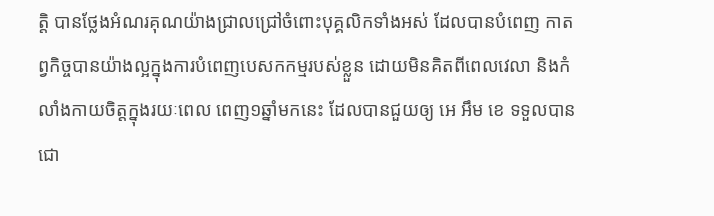ត្តិ បានថ្លែងអំណរគុណយ៉ាងជ្រាលជ្រៅចំពោះបុគ្គលិកទាំងអស់ ដែលបានបំពេញ កាតព្វកិច្ចបានយ៉ាងល្អក្នុងការបំពេញបេសកកម្មរបស់ខ្លួន ដោយមិនគិតពីពេលវេលា និងកំលាំងកាយចិត្តក្នុងរយៈពេល ពេញ១ឆ្នាំមកនេះ ដែលបានជួយឲ្យ អេ អឹម ខេ ទទួលបានជោ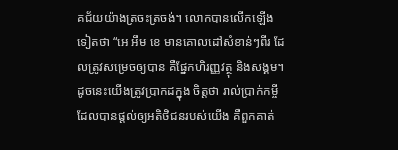គជ័យយ៉ាងត្រចះត្រចង់។ លោកបានលើកឡើងទៀតថា “អេ អឹម ខេ មានគោលដៅសំខាន់ៗពីរ ដែលត្រូវសម្រេចឲ្យបាន គឺផ្នែកហិរញ្ញវត្ថុ និងសង្គម។ ដូចនេះយើងត្រូវប្រាកដក្នុង ចិត្តថា រាល់ប្រាក់កម្ចីដែលបានផ្តល់ឲ្យអតិថិជនរបស់យើង គឺពួកគាត់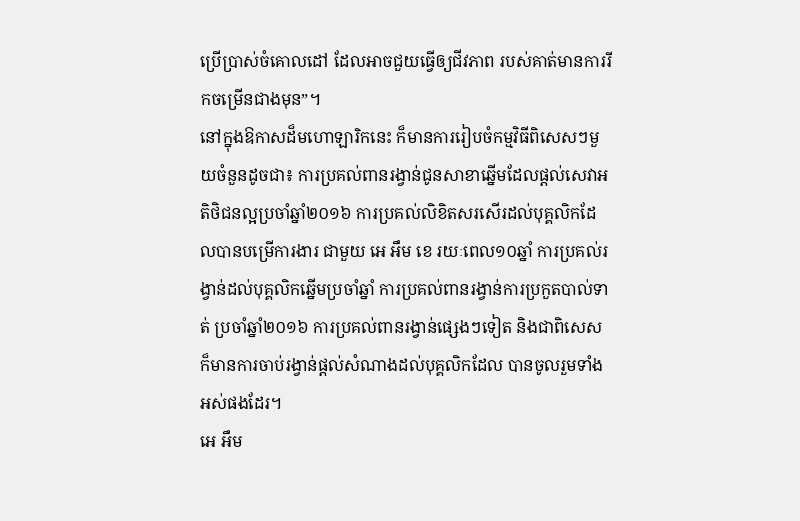ប្រើប្រាស់ចំគោលដៅ ដែលអាចជួយធ្វើឲ្យជីវភាព របស់គាត់មានការរីកចម្រើនជាងមុន”។
នៅក្នុងឱកាសដ៏មហោឡារិកនេះ ក៏មានការរៀបចំកម្មវិធីពិសេសៗមួយចំនួនដូចជា៖ ការប្រគល់ពានរង្វាន់ជូនសាខាឆ្នើមដែលផ្តល់សេវាអតិថិជនល្អប្រចាំឆ្នាំ២០១៦ ការប្រគល់លិខិតសរសើរដល់បុគ្គលិកដែលបានបម្រើការងារ ជាមួយ អេ អឹម ខេ រយៈពេល១០ឆ្នាំ ការប្រគល់រង្វាន់ដល់បុគ្គលិកឆ្នើមប្រចាំឆ្នាំ ការប្រគល់ពានរង្វាន់ការប្រកួតបាល់ទាត់ ប្រចាំឆ្នាំ២០១៦ ការប្រគល់ពានរង្វាន់ផ្សេងៗទៀត និងជាពិសេសក៏មានការចាប់រង្វាន់ផ្តល់សំណាងដល់បុគ្គលិកដែល បានចូលរួមទាំងអស់ផងដែរ។
អេ អឹម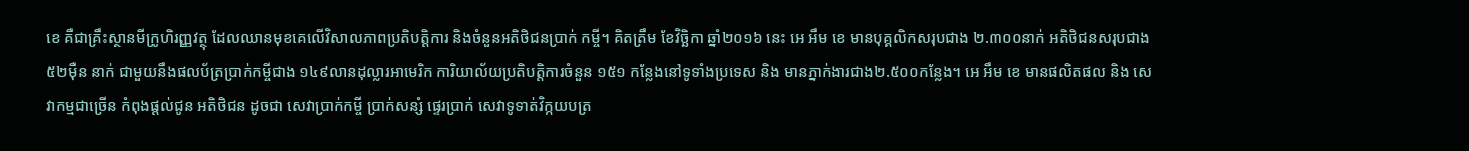ខេ គឺជាគ្រឹះស្ថានមីក្រូហិរញ្ញវត្ថុ ដែលឈានមុខគេលើវិសាលភាពប្រតិបត្តិការ និងចំនួនអតិថិជនប្រាក់ កម្ចី។ គិតត្រឹម ខែវិច្ឆិកា ឆ្នាំ២០១៦ នេះ អេ អឹម ខេ មានបុគ្គលិកសរុបជាង ២.៣០០នាក់ អតិថិជនសរុបជាង៥២ម៉ឺន នាក់ ជាមួយនឹងផលប័ត្រប្រាក់កម្ចីជាង ១៤៩លានដុល្លារអាមេរិក ការិយាល័យប្រតិបត្តិការចំនួន ១៥១ កន្លែងនៅទូទាំងប្រទេស និង មានភ្នាក់ងារជាង២.៥០០កន្លែង។ អេ អឹម ខេ មានផលិតផល និង សេវាកម្មជាច្រើន កំពុងផ្តល់ជូន អតិថិជន ដូចជា សេវាប្រាក់កម្ចី ប្រាក់សន្សំ ផ្ទេរប្រាក់ សេវាទូទាត់វិក្កយបត្រ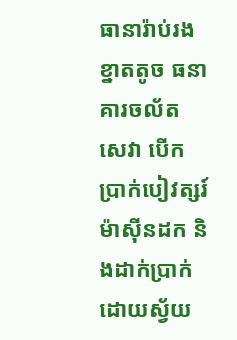ធានារ៉ាប់រងខ្នាតតូច ធនាគារចល័ត សេវា បើកប្រាក់បៀវត្សរ៍ ម៉ាស៊ីនដក និងដាក់ប្រាក់ដោយស្វ័យ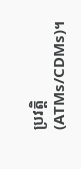ប្រវត្តិ (ATMs/CDMs)។